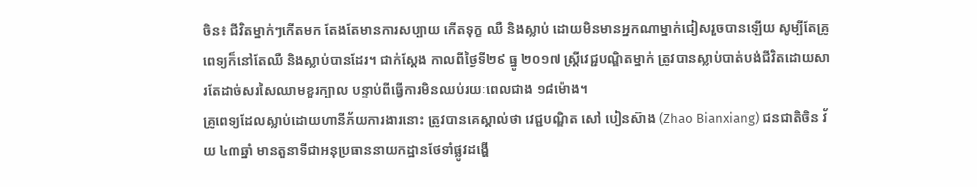ចិន៖ ជីវិតម្នាក់ៗកើតមក តែងតែមានការសប្បាយ កើតទុក្ខ ឈឺ និងស្លាប់ ដោយមិនមានអ្នកណាម្នាក់ជៀសរួចបានឡើយ សូម្បីតែគ្រូពេទ្យក៏នៅតែឈឺ និងស្លាប់បានដែរ។ ជាក់ស្តែង កាលពីថ្ងៃទី២៩ ធ្នូ ២០១៧ ស្ត្រីវេជ្ជបណ្ឌិតម្នាក់ ត្រូវបានស្លាប់បាត់បង់ជីវិតដោយសារតែដាច់សរសៃឈាមខួរក្បាល បន្ទាប់ពីធ្វើការមិនឈប់រយៈពេលជាង ១៨ម៉ោង។
គ្រូពេទ្យដែលស្លាប់ដោយហានីភ័យការងារនោះ ត្រូវបានគេស្គាល់ថា វេជ្ជបណ្ឌិត សៅ បៀនស៊ាង (Zhao Bianxiang) ជនជាតិចិន វ័យ ៤៣ឆ្នាំ មានតួនាទីជាអនុប្រធាននាយកដ្ឋានថែទាំផ្លូវដង្ហើ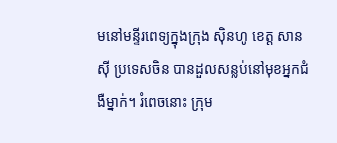មនៅមន្ទីរពេទ្យក្នុងក្រុង ស៊ិនហូ ខេត្ដ សានស៊ី ប្រទេសចិន បានដួលសន្លប់នៅមុខអ្នកជំងឺម្នាក់។ រំពេចនោះ ក្រុម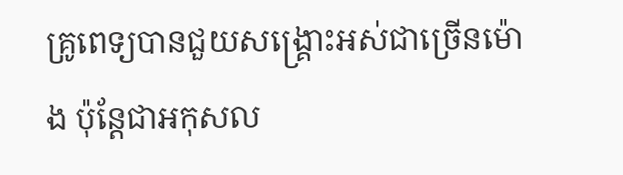គ្រូពេទ្យបានជួយសង្គ្រោះអស់ជាច្រើនម៉ោង ប៉ុន្តែជាអកុសល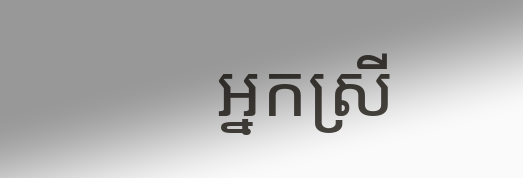អ្នកស្រី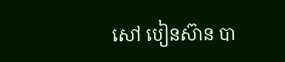សៅ បៀនស៊ាន បា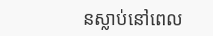នស្លាប់នៅពេល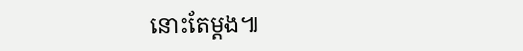នោះតែម្តង៕